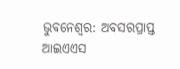ଭୁବନେଶ୍ବର: ଅବସରପ୍ରାପ୍ତ ଆଇଏଏସ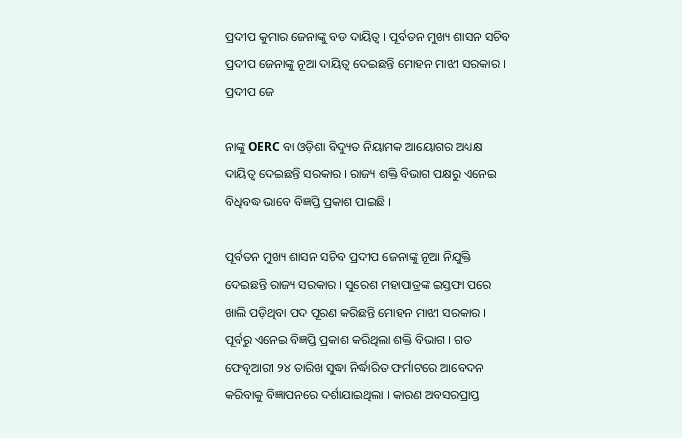ପ୍ରଦୀପ କୁମାର ଜେନାଙ୍କୁ ବଡ ଦାୟିତ୍ୱ । ପୂର୍ବତନ ମୁଖ୍ୟ ଶାସନ ସଚିବ ପ୍ରଦୀପ ଜେନାଙ୍କୁ ନୂଆ ଦାୟିତ୍ୱ ଦେଇଛନ୍ତି ମୋହନ ମାଝୀ ସରକାର । ପ୍ରଦୀପ ଜେ

ନାଙ୍କୁ OERC ବା ଓଡ଼ିଶା ବିଦ୍ୟୁତ ନିୟାମକ ଆୟୋଗର ଅଧ୍ୟକ୍ଷ ଦାୟିତ୍ୱ ଦେଇଛନ୍ତି ସରକାର । ରାଜ୍ୟ ଶକ୍ତି ବିଭାଗ ପକ୍ଷରୁ ଏନେଇ ବିଧିବଦ୍ଧ ଭାବେ ବିଜ୍ଞପ୍ତି ପ୍ରକାଶ ପାଇଛି ।

ପୂର୍ବତନ ମୁଖ୍ୟ ଶାସନ ସଚିବ ପ୍ରଦୀପ ଜେନାଙ୍କୁ ନୂଆ ନିଯୁକ୍ତି ଦେଇଛନ୍ତି ରାଜ୍ୟ ସରକାର । ସୁରେଶ ମହାପାତ୍ରଙ୍କ ଇସ୍ତଫା ପରେ ଖାଲି ପଡ଼ିଥିବା ପଦ ପୂରଣ କରିଛନ୍ତି ମୋହନ ମାଝୀ ସରକାର । ପୂର୍ବରୁ ଏନେଇ ବିଜ୍ଞପ୍ତି ପ୍ରକାଶ କରିଥିଲା ଶକ୍ତି ବିଭାଗ । ଗତ ଫେବୃଆରୀ ୨୪ ତାରିଖ ସୁଦ୍ଧା ନିର୍ଦ୍ଧାରିତ ଫର୍ମାଟରେ ଆବେଦନ କରିବାକୁ ବିଜ୍ଞାପନରେ ଦର୍ଶାଯାଇଥିଲା । କାରଣ ଅବସରପ୍ରାପ୍ତ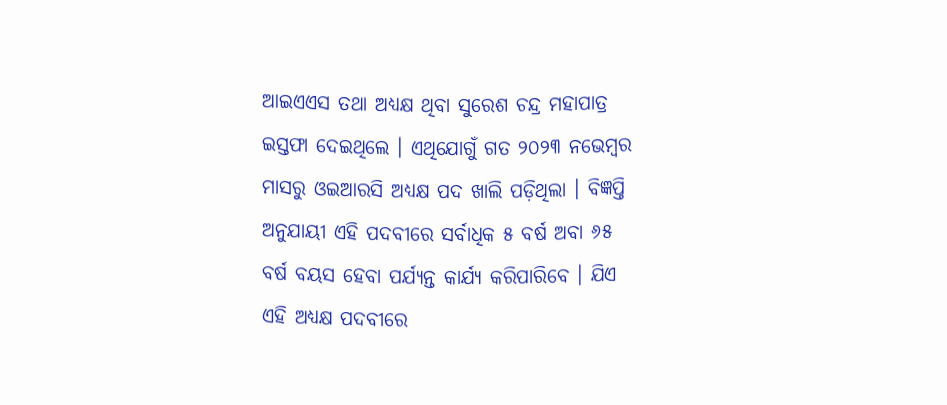ଆଇଏଏସ ତଥା ଅଧ୍ୟକ୍ଷ ଥିବା ସୁରେଶ ଚନ୍ଦ୍ର ମହାପାତ୍ର ଇସ୍ତଫା ଦେଇଥିଲେ । ଏଥିଯୋଗୁଁ ଗତ ୨୦୨୩ ନଭେମ୍ବର ମାସରୁ ଓଇଆରସି ଅଧ୍ୟକ୍ଷ ପଦ ଖାଲି ପଡ଼ିଥିଲା । ବିଜ୍ଞପ୍ତି ଅନୁଯାୟୀ ଏହି ପଦବୀରେ ସର୍ବାଧିକ ୫ ବର୍ଷ ଅବା ୬୫ ବର୍ଷ ବୟସ ହେବା ପର୍ଯ୍ୟନ୍ତ କାର୍ଯ୍ୟ କରିପାରିବେ । ଯିଏ ଏହି ଅଧ୍ୟକ୍ଷ ପଦବୀରେ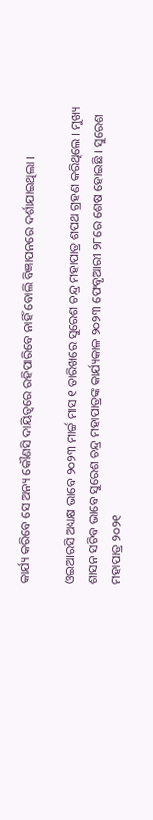କାର୍ଯ୍ୟ କରିବେ ସେ ଅନ୍ୟ କୌଣସି ଦାୟିତ୍ୱରେ ରହିପାରିବେ ନାହିଁ ବୋଲି ବିଜ୍ଞାପନରେ ଦର୍ଶାଯାଇଥିଲା ।

ଓଇଆରସି ଅଧ୍ୟକ୍ଷ ଭାବେ ୨୦୨୩ ମାର୍ଚ୍ଚ ମାସ ୧ ତାରିଖରେ ସୁରେଶ ଚନ୍ଦ୍ର ମହାପାତ୍ର ଶପଥ ଗ୍ରହଣ କରିଥିଲେ । ମୁଖ୍ୟ ଶାସନ ସଚିବ ଭାବେ ସୁରେଶ ଚନ୍ଦ୍ର ମହାପାତ୍ରଙ୍କ କାର୍ଯ୍ୟକାଳ ୨୦୨୩ ଫେବୃଆରୀ ୨୮ରେ ଶେଷ ହୋଇଛି । ସୁରେଶ ମହାପାତ୍ର ୨୦୨୧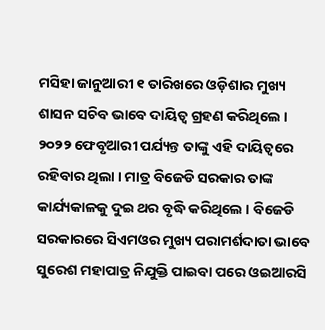ମସିହା ଜାନୁଆରୀ ୧ ତାରିଖରେ ଓଡ଼ିଶାର ମୁଖ୍ୟ ଶାସନ ସଚିବ ଭାବେ ଦାୟିତ୍ବ ଗ୍ରହଣ କରିଥିଲେ । ୨୦୨୨ ଫେବୃଆରୀ ପର୍ଯ୍ୟନ୍ତ ତାଙ୍କୁ ଏହି ଦାୟିତ୍ବରେ ରହିବାର ଥିଲା । ମାତ୍ର ବିଜେଡି ସରକାର ତାଙ୍କ କାର୍ଯ୍ୟକାଳକୁ ଦୁଇ ଥର ବୃଦ୍ଧି କରିଥିଲେ । ବିଜେଡି ସରକାରରେ ସିଏମଓର ମୁଖ୍ୟ ପରାମର୍ଶଦାତା ଭାବେ ସୁରେଶ ମହାପାତ୍ର ନିଯୁକ୍ତି ପାଇବା ପରେ ଓଇଆରସି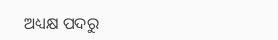ଅଧ୍ୟକ୍ଷ ପଦରୁ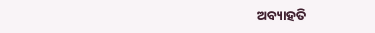ଅବ୍ୟାହତି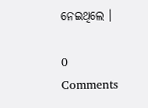ନେଇଥିଲେ ।

0 Comments